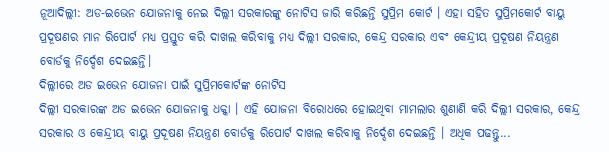ନୂଆଦିଲ୍ଲୀ: ଅଡ-ଇଭେନ ଯୋଜନାକୁ ନେଇ ଦିଲ୍ଲୀ ସରକାରଙ୍କୁ ନୋଟିସ ଜାରି କରିଛନ୍ତି ସୁପ୍ରିମ କୋର୍ଟ । ଏହା ସହିତ ସୁପ୍ରିମକୋର୍ଟ ବାୟୁ ପ୍ରଦୂଷଣର ମାନ ରିପୋର୍ଟ ମଧ୍ୟ ପ୍ରସ୍ତୁତ କରି ଦାଖଲ କରିବାକୁ ମଧ୍ୟ ଦିଲ୍ଲୀ ସରକାର, କେନ୍ଦ୍ର ସରକାର ଏବଂ କେନ୍ଦ୍ରୀୟ ପ୍ରଦୂଷଣ ନିୟନ୍ତ୍ରଣ ବୋର୍ଡକୁ ନିର୍ଦ୍ଦେଶ ଦେଇଛନ୍ତି।
ଦିଲ୍ଲୀରେ ଅଡ ଇଭେନ ଯୋଜନା ପାଇଁ ସୁପ୍ରିମକୋର୍ଟଙ୍କ ନୋଟିସ
ଦିଲ୍ଲୀ ସରକାରଙ୍କ ଅଡ ଇଭେନ ଯୋଜନାକୁ ଧକ୍କା । ଏହି ଯୋଜନା ବିରୋଧରେ ହୋଇଥିବା ମାମଲାର ଶୁଣାଣି କରି ଦିଲ୍ଲୀ ସରକାର, କେନ୍ଦ୍ର ସରକାର ଓ କେନ୍ଦ୍ରୀୟ ବାୟୁ ପ୍ରଦୂଷଣ ନିୟନ୍ତ୍ରଣ ବୋର୍ଡକୁ ରିପୋର୍ଟ ଦାଖଲ କରିବାକୁ ନିର୍ଦ୍ଦେଶ ଦେଇଛନ୍ତି । ଅଧିକ ପଢନ୍ତୁ...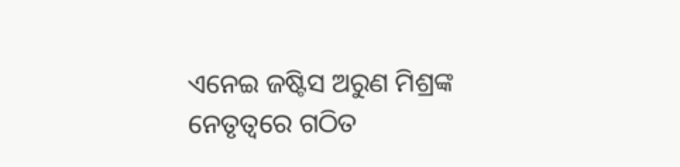ଏନେଇ ଜଷ୍ଟିସ ଅରୁଣ ମିଶ୍ରଙ୍କ ନେତୃତ୍ବରେ ଗଠିତ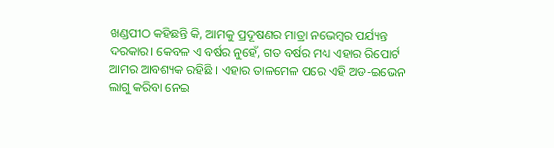ଖଣ୍ଡପୀଠ କହିଛନ୍ତି କି, ଆମକୁ ପ୍ରଦୂଷଣର ମାତ୍ରା ନଭେମ୍ବର ପର୍ଯ୍ୟନ୍ତ ଦରକାର। କେବଳ ଏ ବର୍ଷର ନୁହେଁ, ଗତ ବର୍ଷର ମଧ୍ୟ ଏହାର ରିପୋର୍ଟ ଆମର ଆବଶ୍ୟକ ରହିଛି । ଏହାର ତାଳମେଳ ପରେ ଏହି ଅଡ-ଇଭେନ ଲାଗୁ କରିବା ନେଇ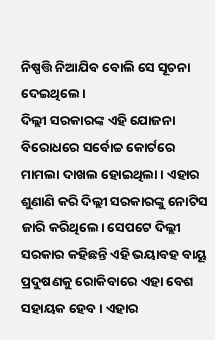ନିଷ୍ପତ୍ତି ନିଆଯିବ ବୋଲି ସେ ସୂଚନା ଦେଇଥିଲେ।
ଦିଲ୍ଲୀ ସରକାରଙ୍କ ଏହି ଯୋଜନା ବିରୋଧରେ ସର୍ବୋଚ୍ଚ କୋର୍ଟରେ ମାମଲା ଦାଖଲ ହୋଇଥିଲା । ଏହାର ଶୁଣାଣି କରି ଦିଲ୍ଲୀ ସରକାରଙ୍କୁ ନୋଟିସ ଜାରି କରିଥିଲେ। ସେପଟେ ଦିଲ୍ଲୀ ସରକାର କହିଛନ୍ତି ଏହି ଭୟାବହ ବାୟୂ ପ୍ରଦୁଷଣକୁ ରୋକିବାରେ ଏହା ବେଶ ସହାୟକ ହେବ। ଏହାର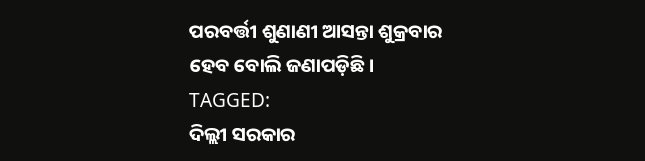ପରବର୍ତ୍ତୀ ଶୁଣାଣୀ ଆସନ୍ତା ଶୁକ୍ରବାର ହେବ ବୋଲି ଜଣାପଡ଼ିଛି।
TAGGED:
ଦିଲ୍ଲୀ ସରକାର